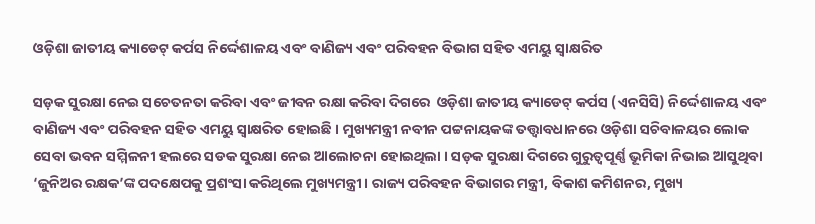ଓଡ଼ିଶା ଜାତୀୟ କ୍ୟାଡେଟ୍ କର୍ପସ ନିର୍ଦ୍ଦେଶାଳୟ ଏବଂ ବାଣିଜ୍ୟ ଏବଂ ପରିବହନ ବିଭାଗ ସହିତ ଏମୟୁ ସ୍ବାକ୍ଷରିତ

ସଡ଼କ ସୁରକ୍ଷା ନେଇ ସଚେତନତା କରିବା ଏବଂ ଜୀବନ ରକ୍ଷା କରିବା ଦିଗରେ  ଓଡ଼ିଶା ଜାତୀୟ କ୍ୟାଡେଟ୍ କର୍ପସ (ଏନସିସି) ନିର୍ଦ୍ଦେଶାଳୟ ଏବଂ ବାଣିଜ୍ୟ ଏବଂ ପରିବହନ ସହିତ ଏମୟୁ ସ୍ବାକ୍ଷରିତ ହୋଇଛି । ମୁଖ୍ୟମନ୍ତ୍ରୀ ନବୀନ ପଟ୍ଟନାୟକଙ୍କ ତତ୍ତ୍ୱାବଧାନରେ ଓଡ଼ିଶା ସଚିବାଳୟର ଲୋକ ସେବା ଭବନ ସମ୍ମିଳନୀ ହଲରେ ସଡକ ସୁରକ୍ଷା ନେଇ ଆଲୋଚନା ହୋଇଥିଲା । ସଡ଼କ ସୁରକ୍ଷା ଦିଗରେ ଗୁରୁତ୍ବପୂର୍ଣ୍ଣ ଭୂମିକା ନିଭାଇ ଆସୁଥିବା ‘ଜୁନିଅର ରକ୍ଷକ’ଙ୍କ ପଦକ୍ଷେପକୁ ପ୍ରଶଂସା କରିଥିଲେ ମୁଖ୍ୟମନ୍ତ୍ରୀ । ରାଜ୍ୟ ପରିବହନ ବିଭାଗର ମନ୍ତ୍ରୀ, ବିକାଶ କମିଶନର, ମୁଖ୍ୟ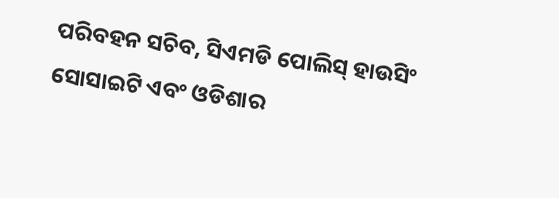ପରିବହନ ସଚିବ, ସିଏମଡି ପୋଲିସ୍ ହାଉସିଂ ସୋସାଇଟି ଏବଂ ଓଡିଶାର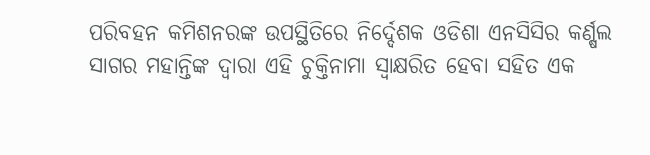ପରିବହନ କମିଶନରଙ୍କ ଉପସ୍ଥିତିରେ ନିର୍ଦ୍ଦେଶକ ଓଡିଶା ଏନସିସିର କର୍ଣ୍ଷଲ ସାଗର ମହାନ୍ତିଙ୍କ ଦ୍ୱାରା ଏହି ଚୁକ୍ତିନାମା ସ୍ୱାକ୍ଷରିତ ହେବା ସହିତ ଏକ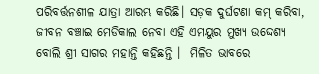ପରିବର୍ତ୍ତନଶୀଳ ଯାତ୍ରା ଆରମ୍ଭ କରିଛି। ସଡ଼କ ଦୁର୍ଘଟଣା କମ୍ କରିବା, ଜୀବନ ବଞ୍ଚାଇ ମେଡିକାଲ ନେବା ଏହି ଏମୟୁର ମୁଖ୍ୟ ଉଦ୍ଦେଶ୍ୟ ବୋଲି ଶ୍ରୀ ସାଗର ମହାନ୍ତି କହିଛନ୍ତି ।  ମିଳିତ ଭାବରେ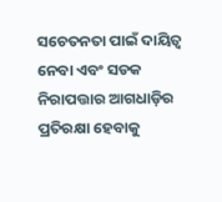ସଚେତନତା ପାଇଁ ଦାୟିତ୍ବ ନେବା ଏବଂ ସଡକ ନିରାପତ୍ତାର ଆଗଧାଡ଼ିର ପ୍ରତିରକ୍ଷା ହେବାକୁ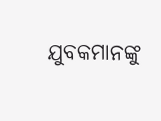ଯୁବକମାନଙ୍କୁ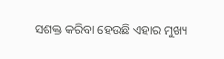ସଶକ୍ତ କରିବା ହେଉଛି ଏହାର ମୁଖ୍ୟ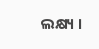ଲକ୍ଷ୍ୟ ।